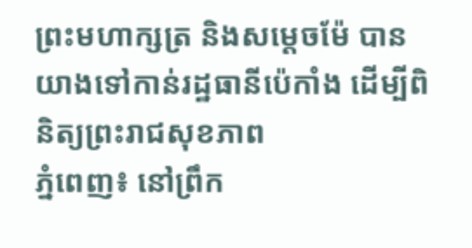ព្រះមហាក្សត្រ និងសម្តេចម៉ែ បានយាងទៅកាន់រដ្ឋធានីប៉េកាំង ដើម្បីពិនិត្យព្រះរាជសុខភាព
ភ្នំពេញ៖ នៅព្រឹក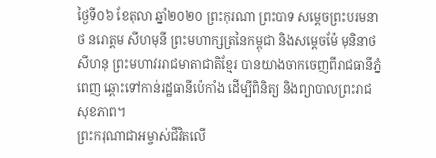ថ្ងៃទី០៦ ខែតុលា ឆ្នាំ២០២០ ព្រះកុរណា ព្រះបាទ សម្តេចព្រះបរមនាថ នរោត្តម សីហមុនី ព្រះមហាក្សត្រនៃកម្ពុជា និងសម្តេចម៉ែ មុនិនាថ សីហនុ ព្រះមហាវររាជមាតាជាតិខ្មែរ បានយាងចាកចេញពីរាជធានីភ្នំពេញ ឆ្ពោះទៅកាន់រដ្ឋធានីប៉េកាំង ដើម្បីពិនិត្យ និងព្យាបាលព្រះរាជសុខភាព។
ព្រះករុណាជាអម្ចាស់ជីវិតលើ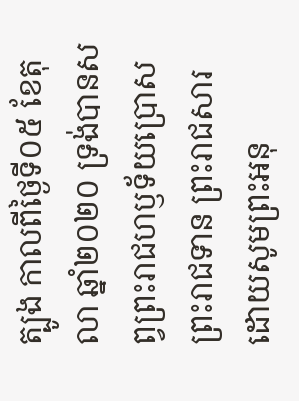ត្បូង កាលពីថ្ងៃទី០៥ ខែតុលា ឆ្នាំ២០២០ ទ្រង់បានសព្វព្រះរាជហឫទ័យប្រោសព្រះរាជទាន ព្រះរាជសារ ដោយសូមព្រះអនុ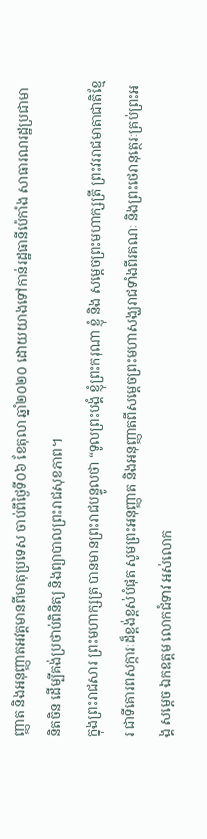ញ្ញាត និងអនុញ្ញាតអវត្តមានពីមាតុប្រទេស ចាប់ពីថ្ងៃទី០៦ ខែតុលា ឆ្នាំ២០២០ ដោយយាងទៅកាន់រដ្ឋធានីប៉េកាំង សាធារណរដ្ឋប្រជាមានិតចិន ដើម្បីគង់ប្រថាប់ពិនិត្យ និងព្យាបាលព្រះរាជសុខភាព។
ក្នុងព្រះរាជសារ ព្រះមហាក្សត្រ បានមានព្រះរាជបន្ទូលថា “ទូលព្រះបង្គំ ខ្ញុំព្រះករុណា ខ្ញុំ និង សម្ដេចព្រះមហាក្សត្រី ព្រះវររាជមាតាជាតិខ្មែរ ជាទីគោរពសក្ការៈដ៏ខ្ពង់ខ្ពស់បំផុត សូមព្រះអនុញ្ញាត និងអនុញ្ញាតពីសម្ដេចព្រះមហាសង្ឃរាជទាំងពីរគណៈ និងព្រះថេរានុត្ថេរៈគ្រប់ព្រះអង្គ សម្ដេច ឯកឧត្តម លោកជំទាវ អស់លោក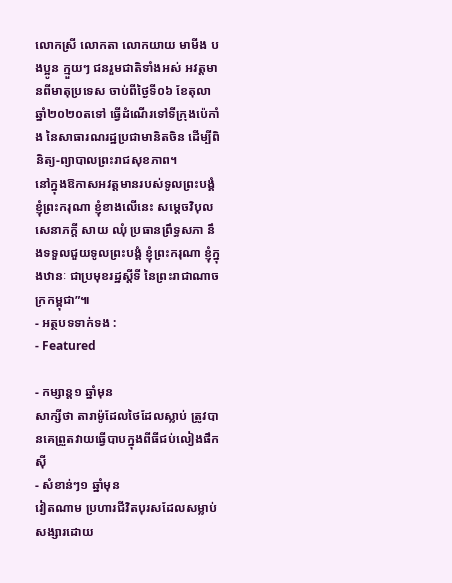លោកស្រី លោកតា លោកយាយ មាមីង បងប្អូន ក្មួយៗ ជនរួមជាតិទាំងអស់ អវត្តមានពីមាតុប្រទេស ចាប់ពីថ្ងៃទី០៦ ខែតុលា ឆ្នាំ២០២០តទៅ ធ្វើដំណើរទៅទីក្រុងប៉េកាំង នៃសាធារណរដ្ឋប្រជាមានិតចិន ដើម្បីពិនិត្យ-ព្យាបាលព្រះរាជសុខភាព។
នៅក្នុងឱកាសអវត្តមានរបស់ទូលព្រះបង្គំ ខ្ញុំព្រះករុណា ខ្ញុំខាងលើនេះ សម្ដេចវិបុលសេនាភក្ដី សាយ ឈុំ ប្រធានព្រឹទ្ធសភា នឹងទទួលជួយទូលព្រះបង្គំ ខ្ញុំព្រះករុណា ខ្ញុំក្នុងឋានៈ ជាប្រមុខរដ្ឋស្ដីទី នៃព្រះរាជាណាចក្រកម្ពុជា”៕
- អត្ថបទទាក់ទង :
- Featured

- កម្សាន្ត១ ឆ្នាំមុន
សាក្សីថា តារាម៉ូដែលថៃដែលស្លាប់ ត្រូវបានគេព្រួតវាយធ្វើបាបក្នុងពីធីជប់លៀងផឹកស៊ី
- សំខាន់ៗ១ ឆ្នាំមុន
វៀតណាម ប្រហារជីវិតបុរសដែលសម្លាប់សង្សារដោយ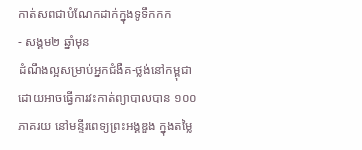កាត់សពជាបំណែកដាក់ក្នុងទូទឹកកក
- សង្គម២ ឆ្នាំមុន
ដំណឹងល្អសម្រាប់អ្នកជំងឺគ-ថ្លង់នៅកម្ពុជា ដោយអាចធ្វើការវះកាត់ព្យាបាលបាន ១០០ភាគរយ នៅមន្ទីរពេទ្យព្រះអង្គឌួង ក្នុងតម្លៃ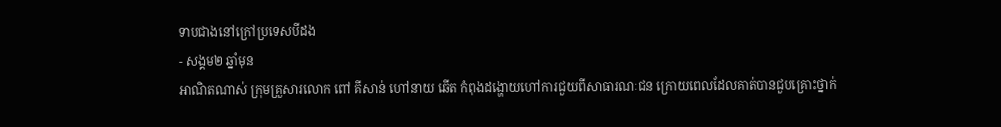ទាបជាងនៅក្រៅប្រទេសបីដង
- សង្គម២ ឆ្នាំមុន
អាណិតណាស់ ក្រុមគ្រួសារលោក ពៅ គីសាន់ ហៅនាយ ឆើត កំពុងដង្ហោយហៅការជួយពីសាធារណៈជន ក្រោយពេលដែលគាត់បានជួបគ្រោះថ្នាក់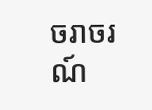ចរាចរណ៍